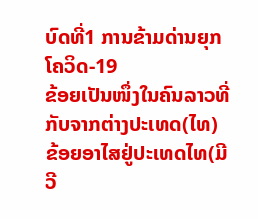ບົດທີ່1 ການຂ້າມດ່ານຍຸກໂຄວິດ-19
ຂ້ອຍເປັນໜຶ່ງໃນຄົນລາວທີ່ກັບຈາກຕ່າງປະເທດ(ໄທ) ຂ້ອຍອາໄສຢູ່ປະເທດໄທ(ມີວີ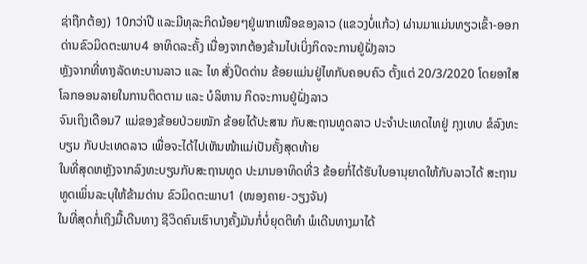ຊ່າຖືກຕ້ອງ) 10ກວ່າປີ ແລະມີທຸລະກິດນ້ອຍໆຢູ່ພາກເໜືອຂອງລາວ (ແຂວງບໍ່ແກ້ວ) ຜ່ານມາແມ່ນທຽວເຂົ້າ-ອອກດ່ານຂົວມິດຕະພາບ4 ອາທິດລະຄັ້ງ ເນື່ອງຈາກຕ້ອງຂ້າມໄປເບິ່ງກິດຈະການຢູ່ຝັ່ງລາວ
ຫຼັງຈາກທີ່ທາງລັດທະບານລາວ ແລະ ໄທ ສັ່ງປິດດ່ານ ຂ້ອຍແມ່ນຢູ່ໄທກັບຄອບຄົວ ຕັ້ງແຕ່ 20/3/2020 ໂດຍອາໃສໂລກອອນລາຍໃນການຕິດຕາມ ແລະ ບໍລິຫານ ກິດຈະການຢູ່ຝັ່ງລາວ
ຈົນເຖິງເດືອນ7 ແມ່ຂອງຂ້ອຍປ່ວຍໜັກ ຂ້ອຍໄດ້ປະສານ ກັບສະຖານທູດລາວ ປະຈຳປະເທດໄທຢູ່ ກຸງເທບ ຂໍລົງທະບຽນ ກັບປະເທດລາວ ເພື່ອຈະໄດ້ໄປເຫັນໜ້າແມ່ເປັນຄັ້ງສຸດທ້າຍ
ໃນທີ່ສຸດຫຫຼັງຈາກລົງທະບຽນກັບສະຖານທູດ ປະມານອາທິດທີ່3 ຂ້ອຍກໍ່ໄດ້ຮັບໃບອານຸຍາດໃຫ້ກັບລາວໄດ້ ສະຖານທູດເພິ່ນລະບຸໃຫ້ຂ້າມດ່ານ ຂົວມິດຕະພາບ1 (ໜອງຄາຍ-ວຽງຈັນ)
ໃນທີ່ສຸດກໍ່ເຖິງມື້ເດີນທາງ ຊີວິດຄົນເຮົາບາງຄັ້ງມັນກໍ່ບໍ່ຍຸດຕິທຳ ພໍເດີນທາງມາໄດ້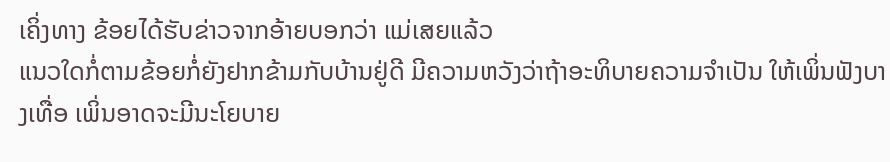ເຄິ່ງທາງ ຂ້ອຍໄດ້ຮັບຂ່າວຈາກອ້າຍບອກວ່າ ແມ່ເສຍແລ້ວ
ແນວໃດກໍ່ຕາມຂ້ອຍກໍ່ຍັງຢາກຂ້າມກັບບ້ານຢູ່ດີ ມີຄວາມຫວັງວ່າຖ້າອະທິບາຍຄວາມຈຳເປັນ ໃຫ້ເພິ່ນຟັງບາງເທື່ອ ເພິ່ນອາດຈະມີນະໂຍບາຍ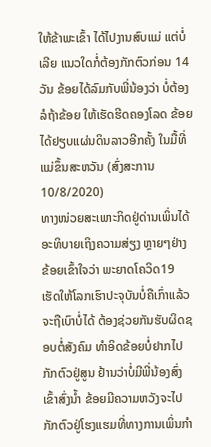ໃຫ້ຂ້າພະເຂົ້າ ໄດ້ໄປງານສົບແມ່ ແຕ່ບໍ່ເລີຍ ແນວໃດກໍ່ຕ້ອງກັກຕົວກ່ອນ 14 ວັນ ຂ້ອຍໄດ້ລົມກັບພີ່ນ້ອງວ່າ ບໍ່ຕ້ອງລໍຖ້າຂ້ອຍ ໃຫ້ເຮັດຮີດຄອງໂລດ ຂ້ອຍໄດ້ຢຽບແຜ່ນດິນລາວອີກຄັ້ງ ໃນມື້ທີ່ແມ່ຂຶ້ນສະຫວັນ (ສົ່ງສະການ10/8/2020)
ທາງໜ່ວຍສະເພາະກິດຢູ່ດ່ານເພິ່ນໄດ້ອະທິບາຍເຖິງຄວາມສ່ຽງ ຫຼາຍໆຢ່າງ ຂ້ອຍເຂົ້າໃຈວ່າ ພະຍາດໂຄວິດ19 ເຮັດໃຫ້ໂລກເຮົາປະຈຸບັນບໍ່ຄືເກົ່າແລ້ວ ຈະຖືເບົາບໍ່ໄດ້ ຕ້ອງຊ່ວຍກັນຮັບຜິດຊອບຕໍ່ສັງຄົມ ທຳອິດຂ້ອຍບໍ່ຢາກໄປກັກຕົວຢູ່ສູນ ຢ້ານວ່າບໍ່ມີພີ່ນ້ອງສົ່ງເຂົ້າສົ່ງນ້ຳ ຂ້ອຍມີຄວາມຫວັງຈະໄປກັກຕົວຢູ່ໂຮງແຮມທີ່ທາງການເພິ່ນກຳ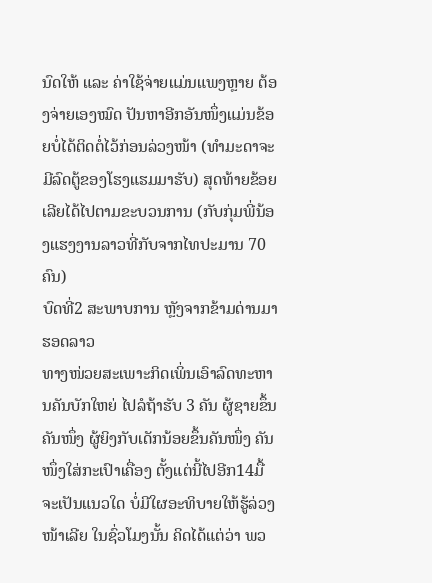ນົດໃຫ້ ແລະ ຄ່າໃຊ້ຈ່າຍແມ່ນແພງຫຼາຍ ຕ້ອງຈ່າຍເອງໝົດ ປັນຫາອີກອັນໜຶ່ງແມ່ນຂ້ອຍບໍ່ໄດ້ຕິດຕໍ່ໄວ້ກ່ອນລ່ວງໜ້າ (ທໍາມະດາຈະມີລົດຕູ້ຂອງໂຮງແຮມມາຮັບ) ສຸດທ້າຍຂ້ອຍເລີຍໄດ້ໄປຕາມຂະບວນການ (ກັບກຸ່ມພີ່ນ້ອງແຮງງານລາວທີ່ກັບຈາກໄທປະມານ 70ຄົນ)
ບົດທີ່2 ສະພາບການ ຫຼັງຈາກຂ້າມດ່ານມາຮອດລາວ
ທາງໜ່ວຍສະເພາະກິດເພິ່ນເອົາລົດທະຫານຄັນບັກໃຫຍ່ ໄປລໍຖ້າຮັບ 3 ຄັນ ຜູ້ຊາຍຂຶ້ນຄັນໜຶ່ງ ຜູ້ຍິງກັບເດັກນ້ອຍຂຶ້ນຄັນໜຶ່ງ ຄັນໜຶ່ງໃສ່ກະເປົາເຄື່ອງ ຕັ້ງແຕ່ນີ້ໄປອີກ14ມື້ຈະເປັນແນວໃດ ບໍ່ມີໃຜອະທິບາຍໃຫ້ຮູ້ລ່ວງໜ້າເລີຍ ໃນຊົ່ວໂມງນັ້ນ ຄິດໄດ້ແຕ່ວ່າ ພວ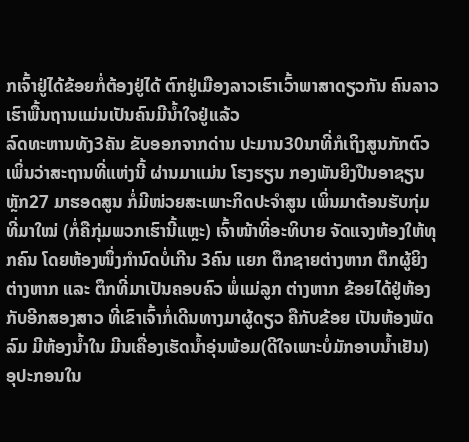ກເຈົ້າຢູ່ໄດ້ຂ້ອຍກໍ່ຕ້ອງຢູ່ໄດ້ ຕົກຢູ່ເມືອງລາວເຮົາເວົ້າພາສາດຽວກັນ ຄົນລາວເຮົາພື້ນຖານແມ່ນເປັນຄົນມີນ້ຳໃຈຢູ່ແລ້ວ
ລົດທະຫານທັງ3ຄັນ ຂັບອອກຈາກດ່ານ ປະມານ30ນາທີ່ກໍເຖິງສູນກັກຕົວ ເພິ່ນວ່າສະຖານທີ່ແຫ່ງນີ້ ຜ່ານມາແມ່ນ ໂຮງຮຽນ ກອງພັນຍິງປືນອາຊຽນຫຼັກ27 ມາຮອດສູນ ກໍ່ມີໜ່ວຍສະເພາະກິດປະຈຳສູນ ເພິ່ນມາຕ້ອນຮັບກຸ່ມທີ່ມາໃໝ່ (ກໍ່ຄືກຸ່ມພວກເຮົານີ້ແຫຼະ) ເຈົ້າໜ້າທີ່ອະທິບາຍ ຈັດແຈງຫ້ອງໃຫ້ທຸກຄົນ ໂດຍຫ້ອງໜຶ່ງກຳນົດບໍ່ເກີນ 3ຄົນ ແຍກ ຕຶກຊາຍຕ່າງຫາກ ຕຶກຜູ້ຍິງຕ່າງຫາກ ແລະ ຕຶກທີ່ມາເປັນຄອບຄົວ ພໍ່ແມ່ລູກ ຕ່າງຫາກ ຂ້ອຍໄດ້ຢູ່ຫ້ອງກັບອີກສອງສາວ ທີ່ເຂົາເຈົ້າກໍ່ເດີນທາງມາຜູ້ດຽວ ຄືກັບຂ້ອຍ ເປັນຫ້ອງພັດລົມ ມີຫ້ອງນ້ຳໃນ ມີນເຄື່ອງເຮັດນ້ຳອຸ່ນພ້ອມ(ດີໃຈເພາະບໍ່ມັກອາບນ້ຳເຢັນ) ອຸປະກອນໃນ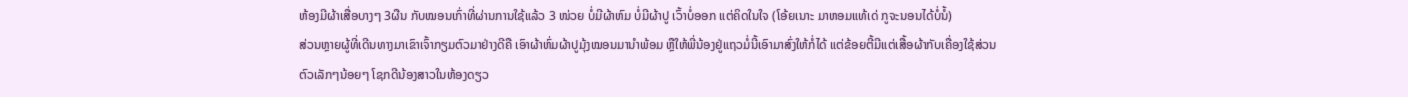ຫ້ອງມີຜ້າເສື່ອບາງໆ 3ຜືນ ກັບໝອນເກົ່າທີ່ຜ່ານການໃຊ້ແລ້ວ 3 ໜ່ວຍ ບໍ່ມີຜ້າຫົມ ບໍ່ມີຜ້າປູ ເວົ້າບໍ່ອອກ ແຕ່ຄິດໃນໃຈ (ໂອ້ຍເນາະ ມາຫອມແທ້ເດ່ ກູຈະນອນໄດ້ບໍ່ນໍ້)
ສ່ວນຫຼາຍຜູ້ທີ່ເດີນທາງມາເຂົາເຈົ້າກຽມຕົວມາຢ່າງດີຄື ເອົາຜ້າຫົ່ມຜ້າປູມຸ້ງໝອນມານຳພ້ອມ ຫຼືໃຫ້ພີ່ນ້ອງຢູ່ແຖວມໍ່ນີ້ເອົາມາສົ່ງໃຫ້ກໍ່ໄດ້ ແຕ່ຂ້ອຍຕີ້ມີແຕ່ເສື້ອຜ້າກັບເຄື່ອງໃຊ້ສ່ວນຕົວເລັກໆນ້ອຍໆ ໂຊກດີນ້ອງສາວໃນຫ້ອງດຽວ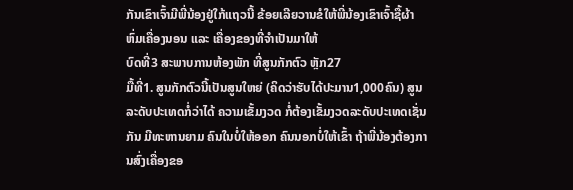ກັນເຂົາເຈົ້າມີພີ່ນ້ອງຢູ່ໃກ້ແຖວນີ້ ຂ້ອຍເລີຍວານຂໍໃຫ້ພີ່ນ້ອງເຂົາເຈົ້າຊື້ຜ້າຫົ່ມເຄື່ອງນອນ ແລະ ເຄື່ອງຂອງທີ່ຈຳເປັນມາໃຫ້
ບົດທີ່3 ສະພາບການຫ້ອງພັກ ທີ່ສູນກັກຕົວ ຫຼັກ27
ມື້ທີ່1. ສູນກັກຕົວນີ້ເປັນສູນໃຫຍ່ (ຄິດວ່າຮັບໄດ້ປະມານ1,000ຄົນ) ສູນລະດັບປະເທດກໍ່ວ່າໄດ້ ຄວາມເຂັ້ມງວດ ກໍ່ຕ້ອງເຂັ້ມງວດລະດັບປະເທດເຊັ່ນກັນ ມີທະຫານຍາມ ຄົນໃນບໍ່ໃຫ້ອອກ ຄົນນອກບໍ່ໃຫ້ເຂົ້າ ຖ້າພີ່ນ້ອງຕ້ອງການສົ່ງເຄື່ອງຂອ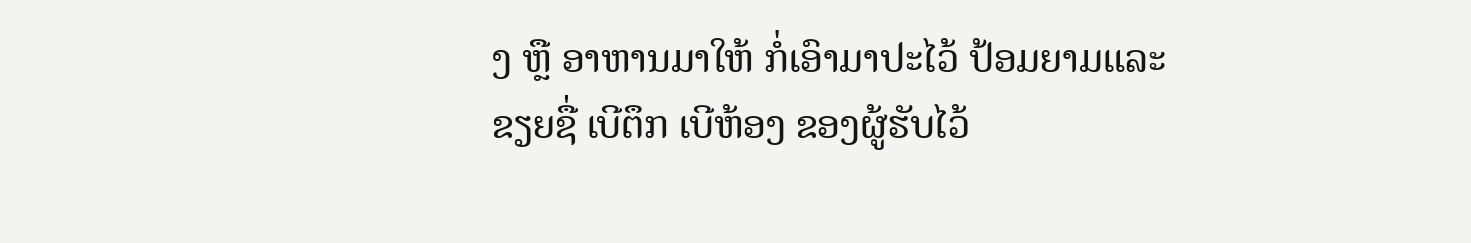ງ ຫຼື ອາຫານມາໃຫ້ ກໍ່ເອົາມາປະໄວ້ ປ້ອມຍາມແລະຂຽຍຊື່ ເບີຕຶກ ເບີຫ້ອງ ຂອງຜູ້ຮັບໄວ້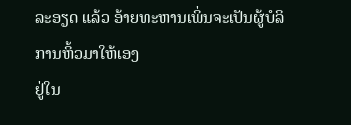ລະອຽດ ແລ້ວ ອ້າຍທະຫານເພິ່ນຈະເປັນຜູ້ບໍລິການຫິ້ວມາໃຫ້ເອງ
ຢູ່ໃນ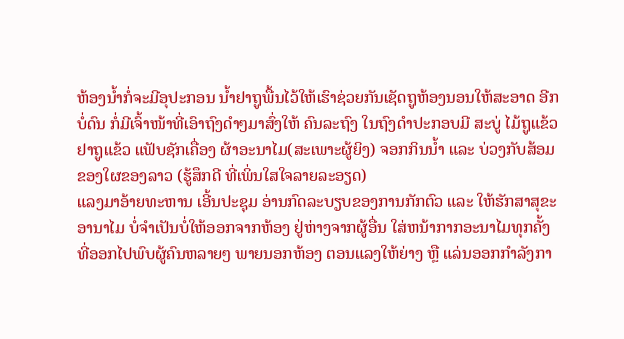ຫ້ອງນ້ຳກໍ່ຈະມີອຸປະກອນ ນ້ຳຢາຖູພື້ນໄວ້ໃຫ້ເຮົາຊ່ວຍກັນເຊັດຖູຫ້ອງນອນໃຫ້ສະອາດ ອີກບໍ່ດົນ ກໍ່ມີເຈົ້າໜ້າທີ່ເອົາຖົງດຳໆມາສົ່ງໃຫ້ ຄົນລະຖົງ ໃນຖົງດຳປະກອບມີ ສະບູ່ ໄມ້ຖູແຂ້ວ ຢາຖູແຂ້ວ ແຟັບຊັກເຄື່ອງ ຜ້າອະນາໄມ(ສະເພາະຜູ້ຍິງ) ຈອກກິນນ້ຳ ແລະ ບ່ວງກັບສ້ອມ ຂອງໃຜຂອງລາວ (ຮູ້ສຶກດີ ທີ່ເພິ່ນໃສໃຈລາຍລະອຽດ)
ແລງມາອ້າຍທະຫານ ເອີ້ນປະຊຸມ ອ່ານກົດລະບຽບຂອງການກັກຕົວ ແລະ ໃຫ້ຮັກສາສຸຂະອານາໄມ ບໍ່ຈຳເປັນບໍ່ໃຫ້ອອກຈາກຫ້ອງ ຢູ່ຫ່າງຈາກຜູ້ອື່ນ ໃສ່ຫນ້າກາກອະນາໄມທຸກຄັ້ງ ທີ່ອອກໄປພົບຜູ້ຄົນຫລາຍໆ ພາຍນອກຫ້ອງ ຕອນແລງໃຫ້ຍ່າງ ຫຼື ແລ່ນອອກກຳລັງກາ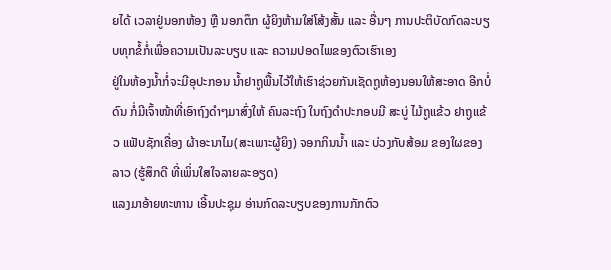ຍໄດ້ ເວລາຢູ່ນອກຫ້ອງ ຫຼື ນອກຕຶກ ຜູ້ຍິງຫ້າມໃສ່ໂສ້ງສັ້ນ ແລະ ອື່ນໆ ການປະຕິບັດກົດລະບຽບທຸກຂໍ້ກໍ່ເພື່ອຄວາມເປັນລະບຽບ ແລະ ຄວາມປອດໄພຂອງຕົວເຮົາເອງ
ຢູ່ໃນຫ້ອງນ້ຳກໍ່ຈະມີອຸປະກອນ ນ້ຳຢາຖູພື້ນໄວ້ໃຫ້ເຮົາຊ່ວຍກັນເຊັດຖູຫ້ອງນອນໃຫ້ສະອາດ ອີກບໍ່ດົນ ກໍ່ມີເຈົ້າໜ້າທີ່ເອົາຖົງດຳໆມາສົ່ງໃຫ້ ຄົນລະຖົງ ໃນຖົງດຳປະກອບມີ ສະບູ່ ໄມ້ຖູແຂ້ວ ຢາຖູແຂ້ວ ແຟັບຊັກເຄື່ອງ ຜ້າອະນາໄມ(ສະເພາະຜູ້ຍິງ) ຈອກກິນນ້ຳ ແລະ ບ່ວງກັບສ້ອມ ຂອງໃຜຂອງລາວ (ຮູ້ສຶກດີ ທີ່ເພິ່ນໃສໃຈລາຍລະອຽດ)
ແລງມາອ້າຍທະຫານ ເອີ້ນປະຊຸມ ອ່ານກົດລະບຽບຂອງການກັກຕົວ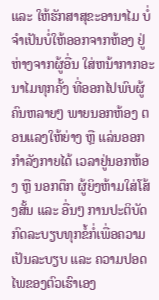ແລະ ໃຫ້ຮັກສາສຸຂະອານາໄມ ບໍ່ຈຳເປັນບໍ່ໃຫ້ອອກຈາກຫ້ອງ ຢູ່ຫ່າງຈາກຜູ້ອື່ນ ໃສ່ຫນ້າກາກອະນາໄມທຸກຄັ້ງ ທີ່ອອກໄປພົບຜູ້ຄົນຫລາຍໆ ພາຍນອກຫ້ອງ ຕອນແລງໃຫ້ຍ່າງ ຫຼື ແລ່ນອອກກຳລັງກາຍໄດ້ ເວລາຢູ່ນອກຫ້ອງ ຫຼື ນອກຕຶກ ຜູ້ຍິງຫ້າມໃສ່ໂສ້ງສັ້ນ ແລະ ອື່ນໆ ການປະຕິບັດກົດລະບຽບທຸກຂໍ້ກໍ່ເພື່ອຄວາມເປັນລະບຽບ ແລະ ຄວາມປອດໄພຂອງຕົວເຮົາເອງ